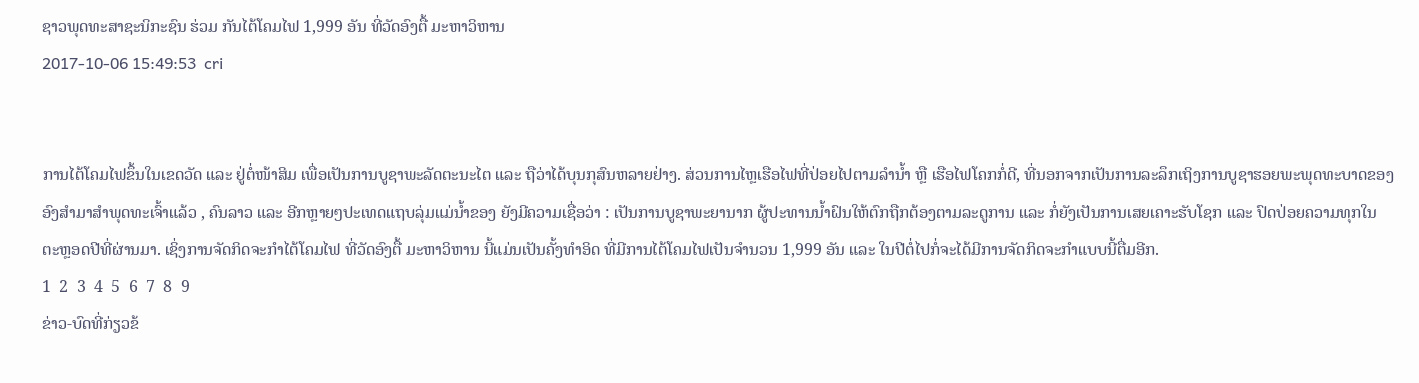ຊາວພຸດທະສາຊະນິກະຊົນ ຮ່ວມ ກັນໄຕ້ໂຄມໄຟ 1,999 ອັນ ທີ່ວັດອົງຕື້ ມະຫາວິຫານ
2017-10-06 15:49:53  cri


ການໄຕ້ໂຄມໄຟຂຶ້ນໃນເຂດວັດ ແລະ ຢູ່ຕໍ່ໜ້າສິມ ເພື່ອເປັນການບູຊາພະລັດຕະນະໄຕ ແລະ ຖືວ່າໄດ້ບຸນກຸສົນຫລາຍຢ່າງ. ສ່ວນການໄຫຼເຮືອໄຟທີ່ປ່ອຍໄປຕາມລໍານໍ້າ ຫຼື ເຮືອໄຟໂຄກກໍ່ດີ, ທີ່ນອກຈາກເປັນການລະລຶກເຖິງການບູຊາຮອຍພະພຸດທະບາດຂອງອົງສໍາມາສຳພຸດທະເຈົ້າແລ້ວ , ຄົນລາວ ແລະ ອີກຫຼາຍໆປະເທດແຖບລຸ່ມແມ່ນ້ຳຂອງ ຍັງມີຄວາມເຊື່ອວ່າ : ເປັນການບູຊາພະຍານາກ ຜູ້ປະທານນ້ຳຝົນໃຫ້ຕົກຖືກຕ້ອງຕາມລະດູການ ແລະ ກໍ່ຍັງເປັນການເສຍເຄາະຮັບໂຊກ ແລະ ປົດປ່ອຍຄວາມທຸກໃນຕະຫຼອດປີທີ່ຜ່ານມາ. ເຊິ່ງການຈັດກິດຈະກຳໄຕ້ໂຄມໄຟ ທີ່ວັດອົງຕື້ ມະຫາວິຫານ ນີ້ແມ່ນເປັນຄັ້ງທໍາອິດ ທີ່ມີການໄຕ້ໂຄມໄຟເປັນຈໍານວນ 1,999 ອັນ ແລະ ໃນປີຕໍ່ໄປກໍ່ຈະໄດ້ມີການຈັດກິດຈະກຳແບບນີ້ຕື່ມອີກ.
1  2  3  4  5  6  7  8  9
ຂ່າວ-ບົດທີ່ກ່ຽວຂ້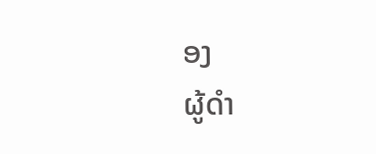ອງ
ຜູ້ດຳ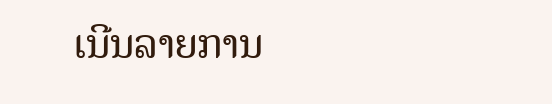ເນີນລາຍການ